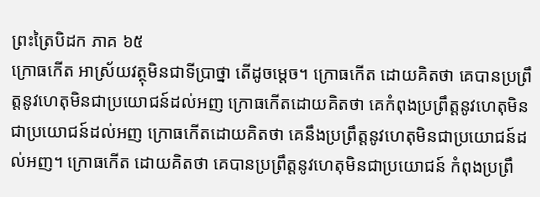ព្រះត្រៃបិដក ភាគ ៦៥
ក្រោធកើត អាស្រ័យវត្ថុមិនជាទីប្រាថ្នា តើដូចម្តេច។ ក្រោធកើត ដោយគិតថា គេបានប្រព្រឹត្តនូវហេតុមិនជាប្រយោជន៍ដល់អញ ក្រោធកើតដោយគិតថា គេកំពុងប្រព្រឹត្តនូវហេតុមិនជាប្រយោជន៍ដល់អញ ក្រោធកើតដោយគិតថា គេនឹងប្រព្រឹត្តនូវហេតុមិនជាប្រយោជន៍ដល់អញ។ ក្រោធកើត ដោយគិតថា គេបានប្រព្រឹត្តនូវហេតុមិនជាប្រយោជន៍ កំពុងប្រព្រឹ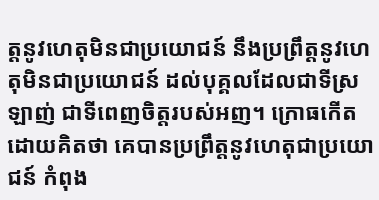ត្តនូវហេតុមិនជាប្រយោជន៍ នឹងប្រព្រឹត្តនូវហេតុមិនជាប្រយោជន៍ ដល់បុគ្គលដែលជាទីស្រឡាញ់ ជាទីពេញចិត្តរបស់អញ។ ក្រោធកើត ដោយគិតថា គេបានប្រព្រឹត្តនូវហេតុជាប្រយោជន៍ កំពុង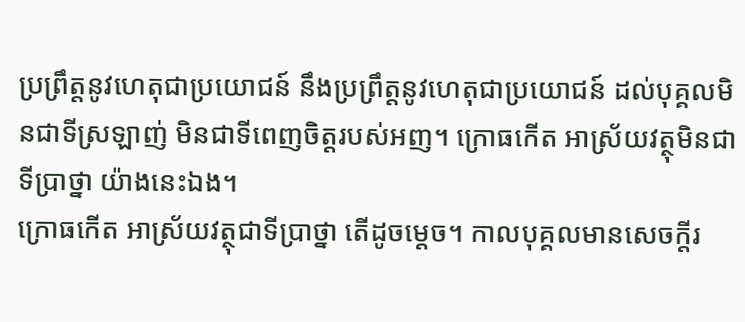ប្រព្រឹត្តនូវហេតុជាប្រយោជន៍ នឹងប្រព្រឹត្តនូវហេតុជាប្រយោជន៍ ដល់បុគ្គលមិនជាទីស្រឡាញ់ មិនជាទីពេញចិត្តរបស់អញ។ ក្រោធកើត អាស្រ័យវត្ថុមិនជាទីប្រាថ្នា យ៉ាងនេះឯង។
ក្រោធកើត អាស្រ័យវត្ថុជាទីប្រាថ្នា តើដូចម្តេច។ កាលបុគ្គលមានសេចក្តីរ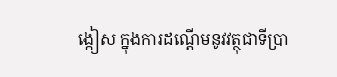ង្កៀស ក្នុងការដណ្តើមនូវវត្ថុជាទីប្រា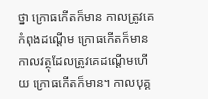ថ្នា ក្រោធកើតក៏មាន កាលត្រូវគេកំពុងដណ្តើម ក្រោធកើតក៏មាន កាលវត្ថុដែលត្រូវគេដណ្តើមហើយ ក្រោធកើតក៏មាន។ កាលបុគ្គ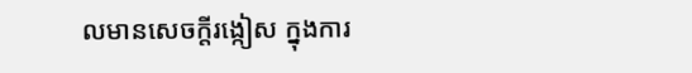លមានសេចក្តីរង្កៀស ក្នុងការ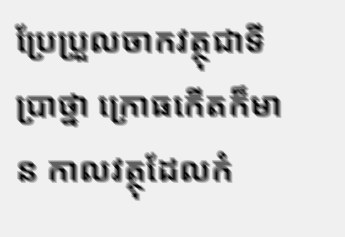ប្រែប្រួលចាកវត្ថុជាទីប្រាថ្នា ក្រោធកើតក៏មាន កាលវត្ថុដែលកំ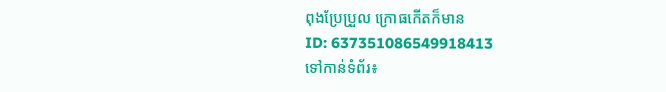ពុងប្រែប្រួល ក្រោធកើតក៏មាន
ID: 637351086549918413
ទៅកាន់ទំព័រ៖